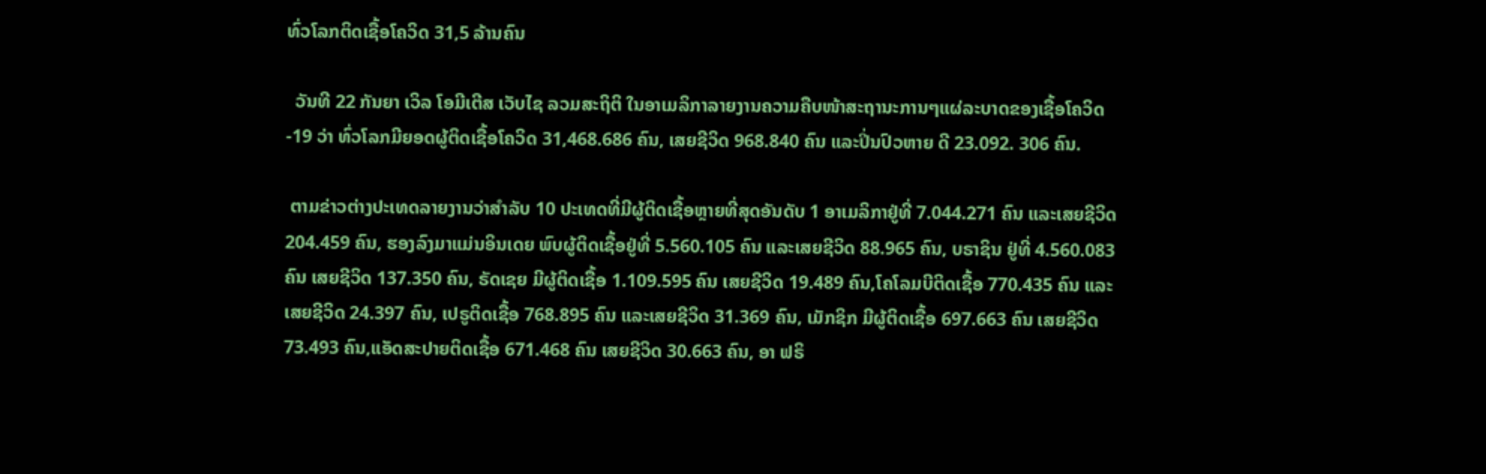ທົ່ວໂລກຕິດເຊື້ອໂຄວິດ 31,5 ລ້ານຄົນ

  ວັນທີ 22 ກັນຍາ ເວິລ ໂອມີເຕີສ ເວັບໄຊ ລວມສະຖິຕິ ໃນອາເມລິກາລາຍງານຄວາມຄືບໜ້າສະຖານະການໆແຜ່ລະບາດຂອງເຊື້ອໂຄວິດ-19 ວ່າ ທົ່ວໂລກມີຍອດຜູ້ຕິດເຊື້ອໂຄວິດ 31,468.686 ຄົນ, ເສຍຊີວິດ 968.840 ຄົນ ແລະປິ່ນປົວຫາຍ ດີ 23.092. 306 ຄົນ.

 ຕາມຂ່າວຕ່າງປະເທດລາຍງານວ່າສຳລັບ 10 ປະເທດທີ່ມີຜູ້ຕິດເຊື້ອຫຼາຍທີ່ສຸດອັນດັບ 1 ອາເມລິກາຢູ່ທີ່ 7.044.271 ຄົນ ແລະເສຍຊີວິດ 204.459 ຄົນ, ຮອງລົງມາແມ່ນອິນເດຍ ພົບຜູ້ຕິດເຊື້ອຢູ່ທີ່ 5.560.105 ຄົນ ແລະເສຍຊີວິດ 88.965 ຄົນ, ບຣາຊິນ ຢູ່ທີ່ 4.560.083 ຄົນ ເສຍຊີວິດ 137.350 ຄົນ, ຣັດເຊຍ ມີຜູ້ຕິດເຊື້ອ 1.109.595 ຄົນ ເສຍຊີວິດ 19.489 ຄົນ,ໂຄໂລມບີຕິດເຊື້ອ 770.435 ຄົນ ແລະເສຍຊີວິດ 24.397 ຄົນ, ເປຣູຕິດເຊື້ອ 768.895 ຄົນ ແລະເສຍຊີວິດ 31.369 ຄົນ, ເມັກຊິກ ມີຜູ້ຕິດເຊື້ອ 697.663 ຄົນ ເສຍຊີວິດ 73.493 ຄົນ,ແອັດສະປາຍຕິດເຊື້ອ 671.468 ຄົນ ເສຍຊີວິດ 30.663 ຄົນ, ອາ ຟຣິ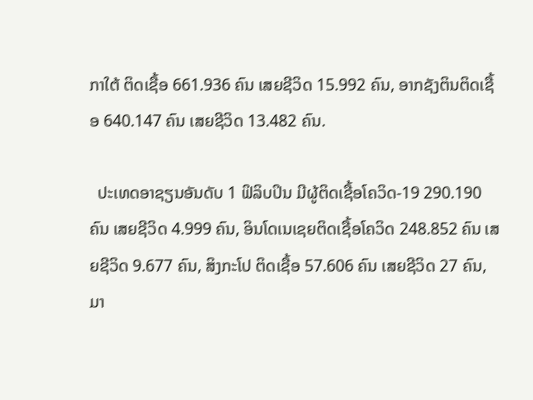ກາໃຕ້ ຕິດເຊື້ອ 661.936 ຄົນ ເສຍຊີວິດ 15.992 ຄົນ, ອາກຊັງຕິນຕິດເຊື້ອ 640.147 ຄົນ ເສຍຊີວິດ 13.482 ຄົນ.

  ປະເທດອາຊຽນອັນດັບ 1 ຟິລິບປິນ ມີຜູ້ຕິດເຊື້ອໂຄວິດ-19 290.190 ຄົນ ເສຍຊີວິດ 4.999 ຄົນ, ອິນໂດເນເຊຍຕິດເຊື້ອໂຄວິດ 248.852 ຄົນ ເສຍຊີວິດ 9.677 ຄົນ, ສິງກະໂປ ຕິດເຊື້ອ 57.606 ຄົນ ເສຍຊີວິດ 27 ຄົນ, ມາ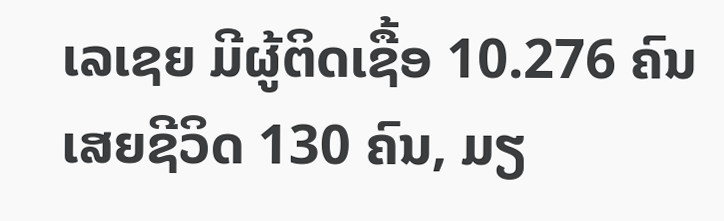ເລເຊຍ ມີຜູ້ຕິດເຊື້ອ 10.276 ຄົນ ເສຍຊີວິດ 130 ຄົນ, ມຽ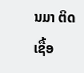ນມາ ຕິດເຊື້ອ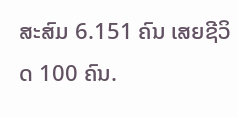ສະສົມ 6.151 ຄົນ ເສຍຊີວິດ 100 ຄົນ.